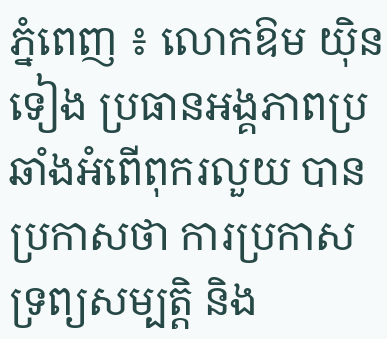ភ្នំពេញ ៖ លោកឱម យ៉ិនទៀង ប្រធានអង្គភាពប្រឆាំងអំពើពុករលួយ បានប្រកាសថា ការប្រកាសទ្រព្យសម្បត្តិ និង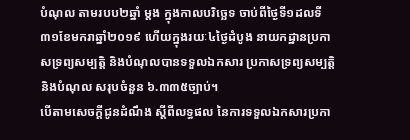បំណុល តាមរបប២ឆ្នាំ ម្តង ក្នុងកាលបរិច្ឆេទ ចាប់ពីថ្ងៃទី១ដលទី៣១ខែមករាឆ្នាំ២០១៩ ហើយក្នុងរយៈ៤ថ្ងៃដំបូង នាយកដ្ឋានប្រកាសទ្រព្យសម្បត្តិ និងបំណុលបានទទួលឯកសារ ប្រកាសទ្រព្យសម្បត្តិនិងបំណុល សរុបចំនួន ៦.៣៣៥ច្បាប់។
បើតាមសេចក្ដីជូនដំណឹង ស្ដីពីលទ្ធផល នៃការទទួលឯកសារប្រកា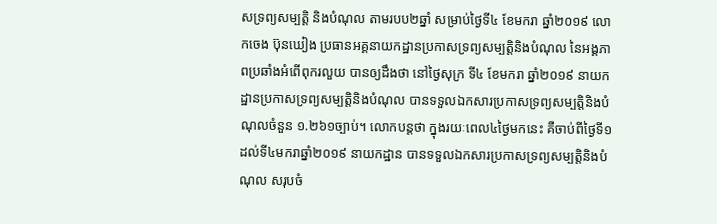សទ្រព្យសម្បត្តិ និងបំណុល តាមរបប២ឆ្នាំ សម្រាប់ថ្ងៃទី៤ ខែមករា ឆ្នាំ២០១៩ លោកចេង ប៊ុនឃៀង ប្រធានអគ្គនាយកដ្ឋានប្រកាសទ្រព្យសម្បត្តិនិងបំណុល នៃអង្គភាពប្រឆាំងអំពើពុករលួយ បានឲ្យដឹងថា នៅថ្ងៃសុក្រ ទី៤ ខែមករា ឆ្នាំ២០១៩ នាយកដ្ឋានប្រកាសទ្រព្យសម្បត្តិនិងបំណុល បានទទួលឯកសារប្រកាសទ្រព្យសម្បត្តិនិងបំណុលចំនួន ១.២៦១ច្បាប់។ លោកបន្តថា ក្នុងរយៈពេល៤ថ្ងៃមកនេះ គឺចាប់ពីថ្ងៃទី១ដល់ទី៤មករាឆ្នាំ២០១៩ នាយកដ្ឋាន បានទទួលឯកសារប្រកាសទ្រព្យសម្បត្តិនិងបំណុល សរុបចំ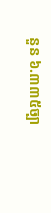នួន ៦.៣៣៥ច្បា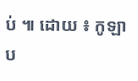ប់ ៕ ដោយ ៖ កូឡាប